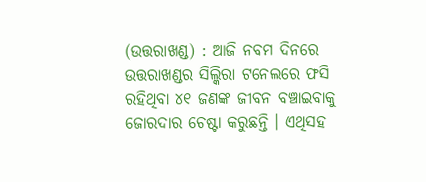(ଉତ୍ତରାଖଣ୍ଡ) : ଆଜି ନବମ ଦିନରେ ଉତ୍ତରାଖଣ୍ଡର ସିଲ୍କିରା ଟନେଲରେ ଫସି ରହିଥିବା ୪୧ ଜଣଙ୍କ ଜୀବନ ବଞ୍ଚାଇବାକୁ ଜୋରଦାର ଚେଷ୍ଟା କରୁଛନ୍ତି । ଏଥିସହ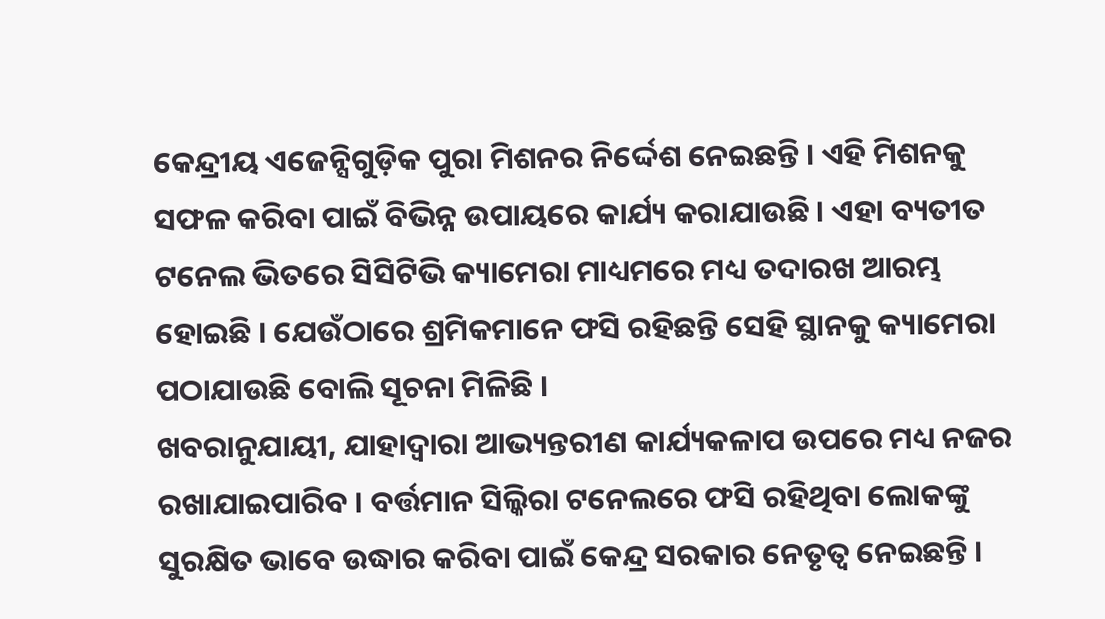କେନ୍ଦ୍ରୀୟ ଏଜେନ୍ସିଗୁଡ଼ିକ ପୁରା ମିଶନର ନିର୍ଦ୍ଦେଶ ନେଇଛନ୍ତି । ଏହି ମିଶନକୁ ସଫଳ କରିବା ପାଇଁ ବିଭିନ୍ନ ଉପାୟରେ କାର୍ଯ୍ୟ କରାଯାଉଛି । ଏହା ବ୍ୟତୀତ ଟନେଲ ଭିତରେ ସିସିଟିଭି କ୍ୟାମେରା ମାଧ୍ୟମରେ ମଧ୍ୟ ତଦାରଖ ଆରମ୍ଭ ହୋଇଛି । ଯେଉଁଠାରେ ଶ୍ରମିକମାନେ ଫସି ରହିଛନ୍ତି ସେହି ସ୍ଥାନକୁ କ୍ୟାମେରା ପଠାଯାଉଛି ବୋଲି ସୂଚନା ମିଳିଛି ।
ଖବରାନୁଯାୟୀ, ଯାହାଦ୍ୱାରା ଆଭ୍ୟନ୍ତରୀଣ କାର୍ଯ୍ୟକଳାପ ଉପରେ ମଧ୍ୟ ନଜର ରଖାଯାଇପାରିବ । ବର୍ତ୍ତମାନ ସିଲ୍କିରା ଟନେଲରେ ଫସି ରହିଥିବା ଲୋକଙ୍କୁ ସୁରକ୍ଷିତ ଭାବେ ଉଦ୍ଧାର କରିବା ପାଇଁ କେନ୍ଦ୍ର ସରକାର ନେତୃତ୍ୱ ନେଇଛନ୍ତି ।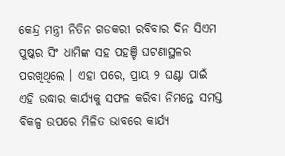କେନ୍ଦ୍ର ମନ୍ତ୍ରୀ ନିତିନ ଗଡକରୀ ରବିବାର ଦିନ ସିଏମ ପୁଷ୍କର ସିଂ ଧାମିଙ୍କ ସହ ପହଞ୍ଚି ଘଟଣାସ୍ଥଳର ପରଖିଥିଲେ । ଏହା ପରେ, ପ୍ରାୟ ୨ ଘଣ୍ଟା ପାଇଁ ଏହି ଉଦ୍ଧାର କାର୍ଯ୍ୟକୁ ସଫଳ କରିବା ନିମନ୍ତେ ସମସ୍ତ ବିକଳ୍ପ ଉପରେ ମିଳିତ ଭାବରେ କାର୍ଯ୍ୟ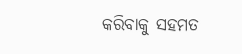କରିବାକୁ ସହମତ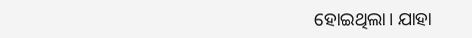ହୋଇଥିଲା। ଯାହା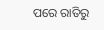ପରେ ରାତିରୁ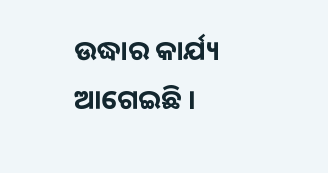ଉଦ୍ଧାର କାର୍ଯ୍ୟ ଆଗେଇଛି ।